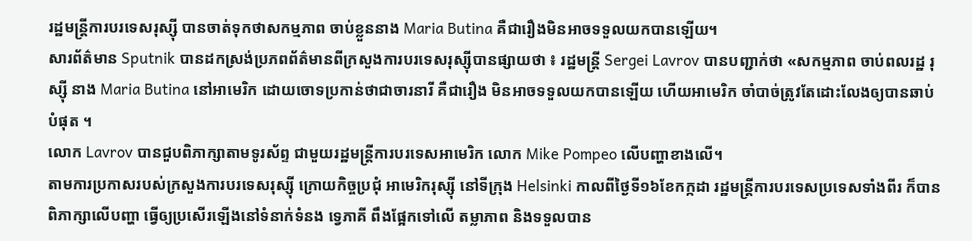រដ្ឋមន្ត្រីការបរទេសរុស្ស៊ី បានចាត់ទុកថាសកម្មភាព ចាប់ខ្លួននាង Maria Butina គឺជារឿងមិនអាចទទួលយកបានឡើយ។
សារព័ត៌មាន Sputnik បានដកស្រង់ប្រភពព័ត៌មានពីក្រសួងការបរទេសរុស្ស៊ីបានផ្សាយថា ៖ រដ្ឋមន្ត្រី Sergei Lavrov បានបញ្ជាក់ថា «សកម្មភាព ចាប់ពលរដ្ឋ រុស្ស៊ី នាង Maria Butina នៅអាមេរិក ដោយចោទប្រកាន់ថាជាចារនារី គឺជារឿង មិនអាចទទួលយកបានឡើយ ហើយអាមេរិក ចាំបាច់ត្រូវតែដោះលែងឲ្យបានឆាប់បំផុត ។
លោក Lavrov បានជួបពិភាក្សាតាមទូរស័ព្ទ ជាមួយរដ្ឋមន្ត្រីការបរទេសអាមេរិក លោក Mike Pompeo លើបញ្ហាខាងលើ។
តាមការប្រកាសរបស់ក្រសួងការបរទេសរុស្ស៊ី ក្រោយកិច្ចប្រជុំ អាមេរិករុស្ស៊ី នៅទីក្រុង Helsinki កាលពីថ្ងៃទី១៦ខែកក្កដា រដ្ឋមន្ត្រីការបរទេសប្រទេសទាំងពីរ ក៏បានពិភាក្សាលើបញ្ហា ធ្វើឲ្យប្រសើរឡើងនៅទំនាក់ទំនង ទ្វេភាគី ពឹងផ្អែកទៅលើ តម្លាភាព និងទទួលបាន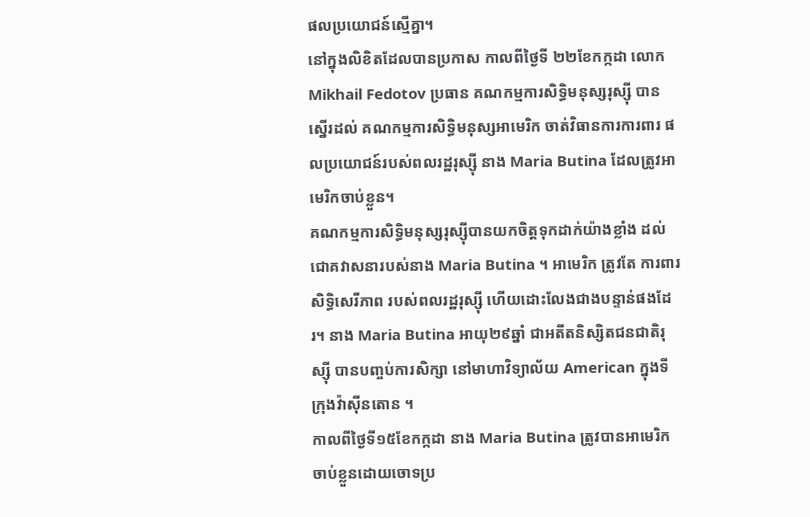ផលប្រយោជន៍ស្មើគ្នា។
នៅក្នុងលិខិតដែលបានប្រកាស កាលពីថ្ងៃទី ២២ខែកក្កដា លោក Mikhail Fedotov ប្រធាន គណកម្មការសិទ្ធិមនុស្សរុស្ស៊ី បានស្នើរដល់ គណកម្មការសិទ្ធិមនុស្សអាមេរិក ចាត់វិធានការការពារ ផលប្រយោជន៍របស់ពលរដ្ឋរុស្ស៊ី នាង Maria Butina ដែលត្រូវអាមេរិកចាប់ខ្លួន។
គណកម្មការសិទ្ធិមនុស្សរុស្ស៊ីបានយកចិត្តទុកដាក់យ៉ាងខ្លាំង ដល់ជោគវាសនារបស់នាង Maria Butina ។ អាមេរិក ត្រូវតែ ការពារសិទ្ធិសេរីភាព របស់ពលរដ្ឋរុស្ស៊ី ហើយដោះលែងជាងបន្ទាន់ផងដែរ។ នាង Maria Butina អាយុ២៩ឆ្នាំ ជាអតីតនិស្សិតជនជាតិរុស្ស៊ី បានបញ្ចប់ការសិក្សា នៅមាហាវិទ្យាល័យ American ក្នុងទីក្រុងវ៉ាស៊ីនតោន ។
កាលពីថ្ងៃទី១៥ខែកក្កដា នាង Maria Butina ត្រូវបានអាមេរិកចាប់ខ្លួនដោយចោទប្រ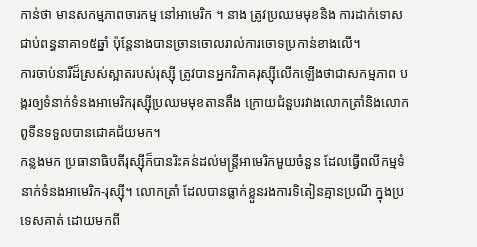កាន់ថា មានសកម្មភាពចារកម្ម នៅអាមេរិក ។ នាង ត្រូវប្រឈមមុខនិង ការដាក់ទោសជាប់ពន្ធនាគា១៥ឆ្នាំ ប៉ុន្តែនាងបានច្រានចោលរាល់ការចោទប្រកាន់ខាងលើ។
ការចាប់នារីដ៏ស្រស់ស្អាតរបស់រុស្ស៊ី ត្រូវបានអ្នកវិភាគរុស្ស៊ីលើកឡើងថាជាសកម្មភាព បង្ករឲ្យទំនាក់ទំនងអាមេរិករុស្ស៊ីប្រឈមមុខតានតឹង ក្រោយជំនួបរវាងលោកត្រាំនិងលោកពូទីនទទួលបានជោគជ័យមក។
កន្លងមក ប្រធានាធិបតីរុស្ស៊ីក៏បានរិះគន់ដល់មន្ត្រីអាមេរិកមួយចំនួន ដែលធ្វើពលីកម្មទំនាក់ទំនងអាមេរិក-រុស្ស៊ី។ លោកត្រាំ ដែលបានធ្លាក់ខ្លួនរងការទិតៀនគ្មានប្រណី ក្នុងប្រទេសគាត់ ដោយមកពី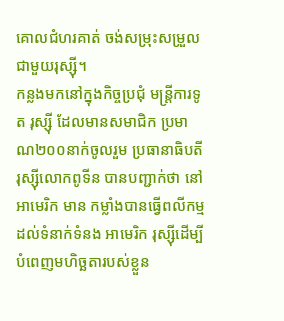គោលជំហរគាត់ ចង់សម្រុះសម្រួលជាមួយរុស្ស៊ី។
កន្លងមកនៅក្នុងកិច្ចប្រជុំ មន្ត្រីការទូត រុស្ស៊ី ដែលមានសមាជិក ប្រមាណ២០០នាក់ចូលរួម ប្រធានាធិបតីរុស្ស៊ីលោកពូទីន បានបញ្ជាក់ថា នៅអាមេរិក មាន កម្លាំងបានធ្វើពលីកម្មដល់ទំនាក់ទំនង អាមេរិក រុស្ស៊ីដើម្បីបំពេញមហិច្ឆតារបស់ខ្លួន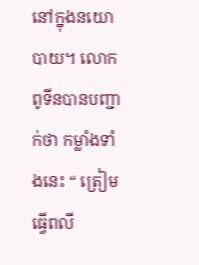នៅក្នុងនយោបាយ។ លោកពូទីនបានបញ្ជាក់ថា កម្លាំងទាំងនេះ “ ត្រៀមធ្វើពលី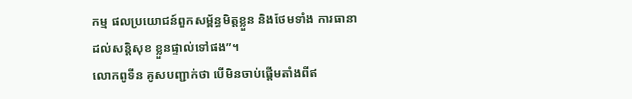កម្ម ផលប្រយោជន៍ពួកសម្ព័ន្ធមិត្តខ្លួន និងថែមទាំង ការធានាដល់សន្តិសុខ ខ្លួនផ្ទាល់ទៅផង”។
លោកពូទីន គូសបញ្ជាក់ថា បើមិនចាប់ផ្តើមតាំងពីឥ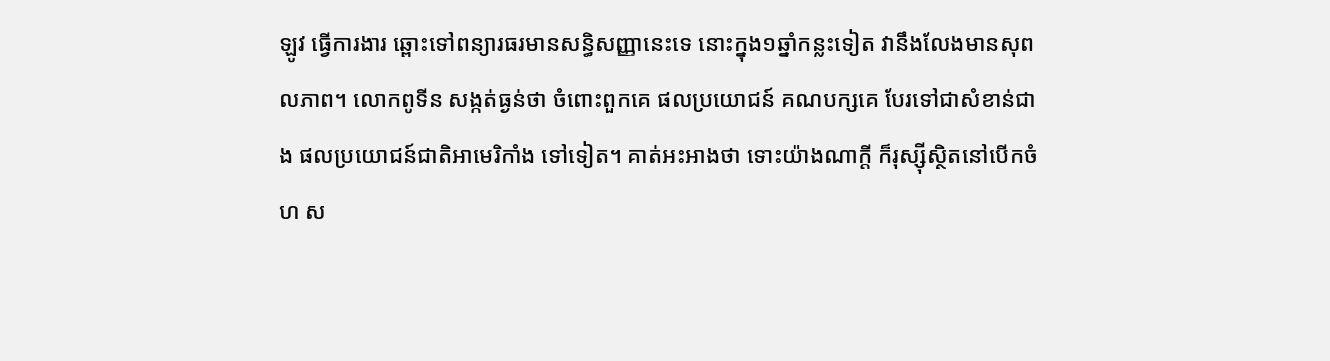ឡូវ ធ្វើការងារ ឆ្ពោះទៅពន្យារធរមានសន្ធិសញ្ញានេះទេ នោះក្នុង១ឆ្នាំកន្លះទៀត វានឹងលែងមានសុពលភាព។ លោកពូទីន សង្កត់ធ្ងន់ថា ចំពោះពួកគេ ផលប្រយោជន៍ គណបក្សគេ បែរទៅជាសំខាន់ជាង ផលប្រយោជន៍ជាតិអាមេរិកាំង ទៅទៀត។ គាត់អះអាងថា ទោះយ៉ាងណាក្តី ក៏រុស្ស៊ីស្ថិតនៅបើកចំហ ស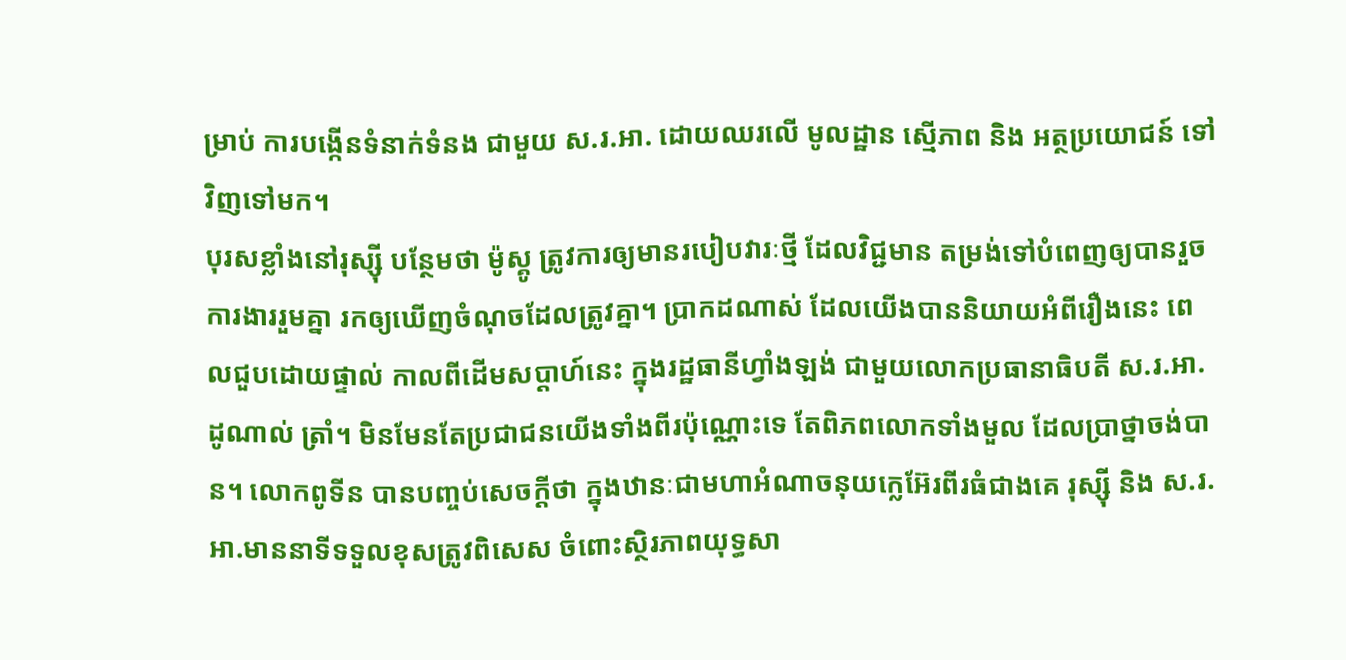ម្រាប់ ការបង្កើនទំនាក់ទំនង ជាមួយ ស.រ.អា. ដោយឈរលើ មូលដ្ឋាន ស្មើភាព និង អត្ថប្រយោជន៍ ទៅវិញទៅមក។
បុរសខ្លាំងនៅរុស្ស៊ី បន្ថែមថា ម៉ូស្គូ ត្រូវការឲ្យមានរបៀបវារៈថ្មី ដែលវិជ្ជមាន តម្រង់ទៅបំពេញឲ្យបានរួច ការងាររួមគ្នា រកឲ្យឃើញចំណុចដែលត្រូវគ្នា។ ប្រាកដណាស់ ដែលយើងបាននិយាយអំពីរឿងនេះ ពេលជួបដោយផ្ទាល់ កាលពីដើមសប្តាហ៍នេះ ក្នុងរដ្ឋធានីហ្វាំងឡង់ ជាមួយលោកប្រធានាធិបតី ស.រ.អា. ដូណាល់ ត្រាំ។ មិនមែនតែប្រជាជនយើងទាំងពីរប៉ុណ្ណោះទេ តែពិភពលោកទាំងមួល ដែលប្រាថ្នាចង់បាន។ លោកពូទីន បានបញ្ចប់សេចក្តីថា ក្នុងឋានៈជាមហាអំណាចនុយក្លេអ៊ែរពីរធំជាងគេ រុស្ស៊ី និង ស.រ.អា.មាននាទីទទួលខុសត្រូវពិសេស ចំពោះស្ថិរភាពយុទ្ធសា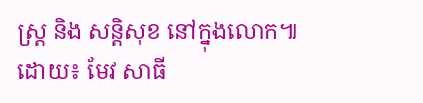ស្ត្រ និង សន្តិសុខ នៅក្នុងលោក៕
ដោយ៖ មែវ សាធី